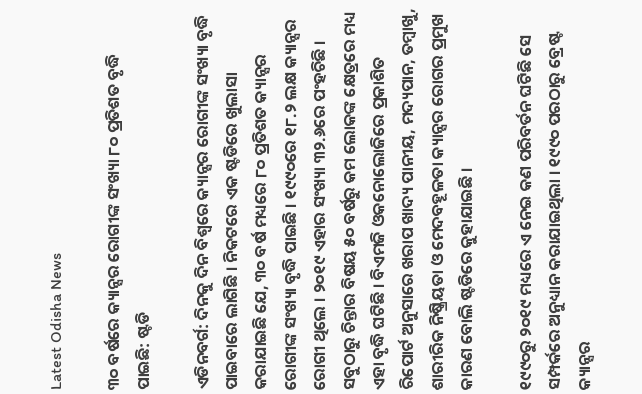Latest Odisha News

୩୦ ବର୍ଷରେ କ୍ୟାନ୍ସର ରୋଗୀଙ୍କ ସଂଖ୍ୟା ୮୦ ପ୍ରତିଶତ ବୃଦ୍ଧି ପାଇଛି: ଷ୍ଟଡି

ଏଡିନବର୍ଗ: ଦିନକୁ ଦିନ ବିଶ୍ୱରେ କ୍ୟାନ୍ସର ରୋଗୀଙ୍କ ସଂଖ୍ୟା ବୃଦ୍ଧି ପାଇବାରେ ଲାଗିଛି । ନିକଟରେ ଏକ ଷ୍ଟଡିରେ ଖୁଲାସା କରାଯାଇଛି ଯେ, ୩୦ ବର୍ଷ ମଧ୍ୟରେ ୮୦ ପ୍ରତିଶତ କ୍ୟାନ୍ସର ରୋଗୀଙ୍କ ସଂଖ୍ୟା ବୃଦ୍ଧି ପାଇଛି । ୧୯୯୦ରେ ୧୮.୨ ଲକ୍ଷ କ୍ୟାନ୍ସର ରୋଗୀ ଥିଲେ । ୨୦୧୯ ଏହାର ସଂଖ୍ୟା ୩୨.୬ରେ ପଂହଚିଛି । ସବୁଠାରୁ ଚିନ୍ତାର ବିଷୟ ୫୦ ବର୍ଷରୁ କମ ଲୋକଙ୍କ କ୍ଷେତ୍ରରେ ମଧ୍ୟ ଏହା ବୃଦ୍ଧି ଘଟିଛି । ବିଏମଜି ଓକନୋଲୋଜିରେ ପ୍ରକାଶିତ ରିପୋର୍ଟ ଅନୁସାରେ ଖରାପ ଖାଦ୍ୟ ପାନୀୟ, ମଦ୍ୟପାନ, ତମ୍ବାଖୁ, ଶାରୀରିକ ନିଷ୍କ୍ରିୟତା ଓ ମେଦବହୂଳତା କ୍ୟାନ୍ସର ରୋଗର ପ୍ରମୁଖ କାରଣ ବୋଲି ଷ୍ଟଡିରେ କୁହାଯାଇଛି ।

୧୯୯୦ରୁ ୨୦୧୯ ମଧ୍ୟରେ ଏ ନେଇ କଣ ପରିବର୍ତନ ଘଟିଛି ସେ ସମ୍ପର୍କରେ ଅନୁଧ୍ୟାନ କରାଯାଇଥିଲା । ୧୯୯୦ ପରଠାରୁ ବ୍ରେଷ୍ଟ କ୍ୟାନ୍ସର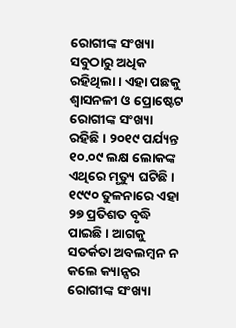ରୋଗୀଙ୍କ ସଂଖ୍ୟା ସବୁଠାରୁ ଅଧିକ ରହିଥିଲା । ଏହା ପଛକୁ ଶ୍ୱାସନଳୀ ଓ ପ୍ରୋଷ୍ଟେଟ ରୋଗୀଙ୍କ ସଂଖ୍ୟା ରହିଛି । ୨୦୧୯ ପର୍ଯ୍ୟନ୍ତ ୧୦.୦୯ ଲକ୍ଷ ଲୋକଙ୍କ ଏଥିରେ ମୃତ୍ୟୁ ଘଟିଛି । ୧୯୯୦ ତୁଳନାରେ ଏହା ୨୭ ପ୍ରତିଶତ ବୃଦ୍ଧି ପାଇଛି । ଆଗକୁ ସତର୍କତା ଅବଲମ୍ବନ ନ କଲେ କ୍ୟାନ୍ସର ରୋଗୀଙ୍କ ସଂଖ୍ୟା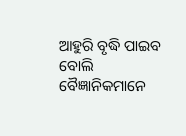ଆହୁରି ବୃଦ୍ଧି ପାଇବ ବୋଲି ବୈଜ୍ଞାନିକମାନେ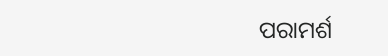ପରାମର୍ଶ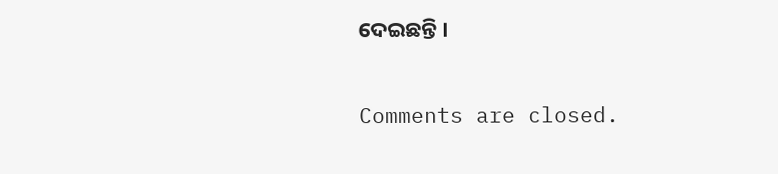ଦେଇଛନ୍ତି ।

Comments are closed.